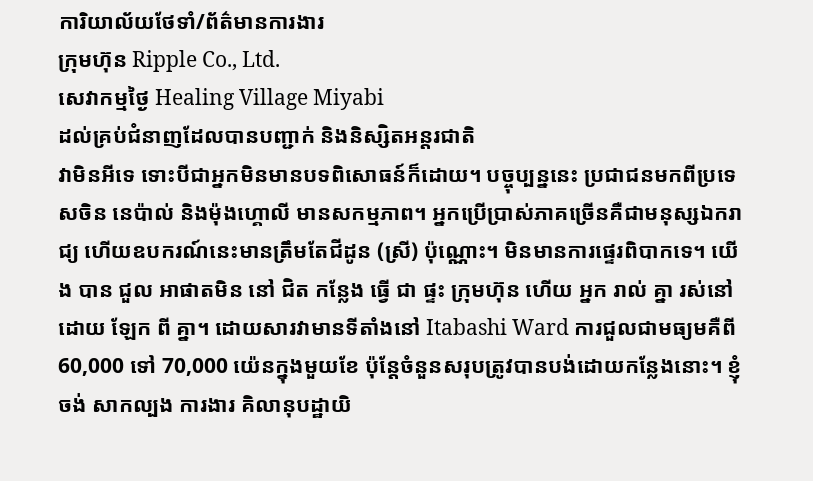ការិយាល័យថែទាំ/ព័ត៌មានការងារ
ក្រុមហ៊ុន Ripple Co., Ltd.
សេវាកម្មថ្ងៃ Healing Village Miyabi
ដល់គ្រប់ជំនាញដែលបានបញ្ជាក់ និងនិស្សិតអន្តរជាតិ
វាមិនអីទេ ទោះបីជាអ្នកមិនមានបទពិសោធន៍ក៏ដោយ។ បច្ចុប្បន្ននេះ ប្រជាជនមកពីប្រទេសចិន នេប៉ាល់ និងម៉ុងហ្គោលី មានសកម្មភាព។ អ្នកប្រើប្រាស់ភាគច្រើនគឺជាមនុស្សឯករាជ្យ ហើយឧបករណ៍នេះមានត្រឹមតែជីដូន (ស្រី) ប៉ុណ្ណោះ។ មិនមានការផ្ទេរពិបាកទេ។ យើង បាន ជួល អាផាតមិន នៅ ជិត កន្លែង ធ្វើ ជា ផ្ទះ ក្រុមហ៊ុន ហើយ អ្នក រាល់ គ្នា រស់នៅ ដោយ ឡែក ពី គ្នា។ ដោយសារវាមានទីតាំងនៅ Itabashi Ward ការជួលជាមធ្យមគឺពី 60,000 ទៅ 70,000 យ៉េនក្នុងមួយខែ ប៉ុន្តែចំនួនសរុបត្រូវបានបង់ដោយកន្លែងនោះ។ ខ្ញុំ ចង់ សាកល្បង ការងារ គិលានុបដ្ឋាយិ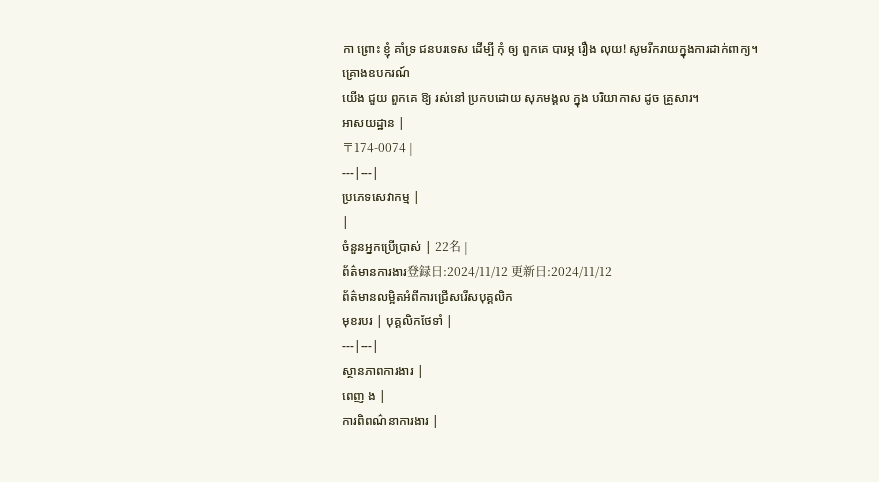កា ព្រោះ ខ្ញុំ គាំទ្រ ជនបរទេស ដើម្បី កុំ ឲ្យ ពួកគេ បារម្ភ រឿង លុយ! សូមរីករាយក្នុងការដាក់ពាក្យ។
គ្រោងឧបករណ៍
យើង ជួយ ពួកគេ ឱ្យ រស់នៅ ប្រកបដោយ សុភមង្គល ក្នុង បរិយាកាស ដូច គ្រួសារ។
អាសយដ្ឋាន |
〒174-0074 |
---|---|
ប្រភេទសេវាកម្ម |
|
ចំនួនអ្នកប្រើប្រាស់ | 22名 |
ព័ត៌មានការងារ登録日:2024/11/12 更新日:2024/11/12
ព័ត៌មានលម្អិតអំពីការជ្រើសរើសបុគ្គលិក
មុខរបរ | បុគ្គលិកថែទាំ |
---|---|
ស្ថានភាពការងារ |
ពេញ ង |
ការពិពណ៌នាការងារ |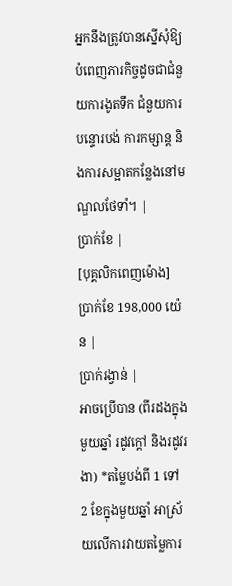អ្នកនឹងត្រូវបានស្នើសុំឱ្យបំពេញភារកិច្ចដូចជាជំនួយការងូតទឹក ជំនួយការបន្ទោរបង់ ការកម្សាន្ដ និងការសម្អាតកន្លែងនៅមណ្ឌលថែទាំ។ |
ប្រាក់ខែ |
[បុគ្គលិកពេញម៉ោង] ប្រាក់ខែ 198,000 យ៉េន |
ប្រាក់រង្វាន់ |
អាចប្រើបាន (ពីរដងក្នុងមួយឆ្នាំ រដូវក្តៅ និងរដូវរងា) *តម្លៃបង់ពី 1 ទៅ 2 ខែក្នុងមួយឆ្នាំ អាស្រ័យលើការវាយតម្លៃការ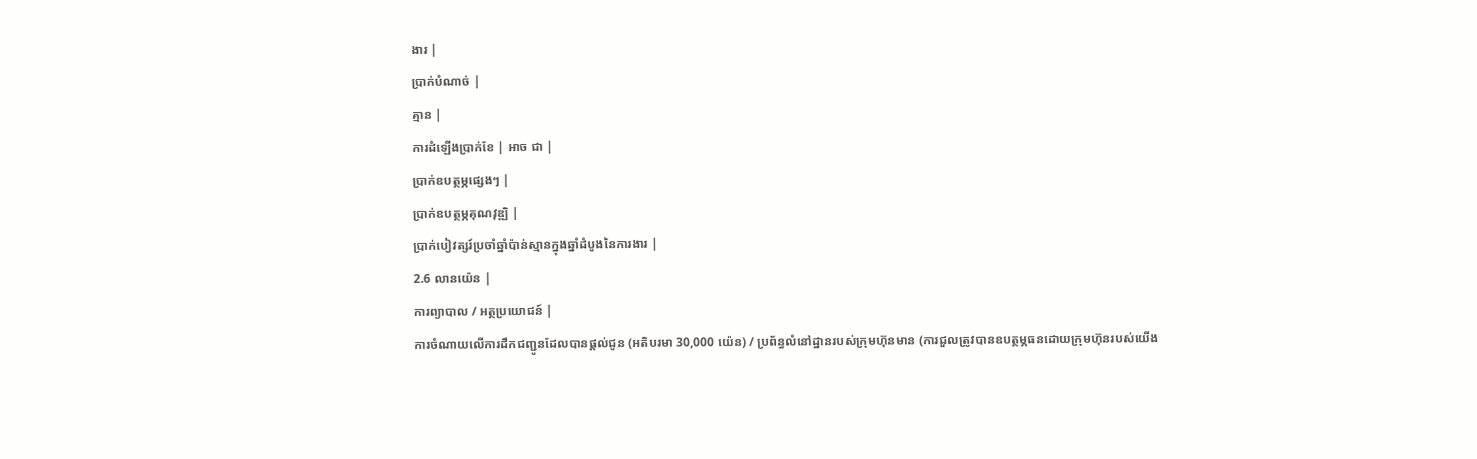ងារ |
ប្រាក់បំណាច់ |
គ្មាន |
ការដំឡើងប្រាក់ខែ | អាច ជា |
ប្រាក់ឧបត្ថម្ភផ្សេងៗ |
ប្រាក់ឧបត្ថម្ភគុណវុឌ្ឍិ |
ប្រាក់បៀវត្សរ៍ប្រចាំឆ្នាំប៉ាន់ស្មានក្នុងឆ្នាំដំបូងនៃការងារ |
2.6 លានយ៉េន |
ការព្យាបាល / អត្ថប្រយោជន៍ |
ការចំណាយលើការដឹកជញ្ជូនដែលបានផ្តល់ជូន (អតិបរមា 30,000 យ៉េន) / ប្រព័ន្ធលំនៅដ្ឋានរបស់ក្រុមហ៊ុនមាន (ការជួលត្រូវបានឧបត្ថម្ភធនដោយក្រុមហ៊ុនរបស់យើង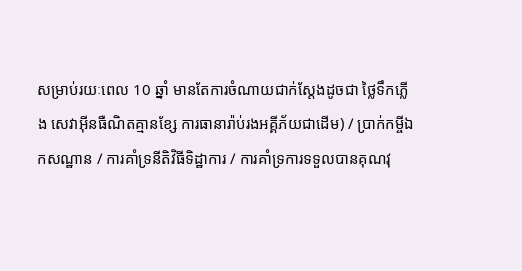សម្រាប់រយៈពេល 10 ឆ្នាំ មានតែការចំណាយជាក់ស្តែងដូចជា ថ្លៃទឹកភ្លើង សេវាអ៊ីនធឺណិតគ្មានខ្សែ ការធានារ៉ាប់រងអគ្គីភ័យជាដើម) / ប្រាក់កម្ចីឯកសណ្ឋាន / ការគាំទ្រនីតិវិធីទិដ្ឋាការ / ការគាំទ្រការទទួលបានគុណវុ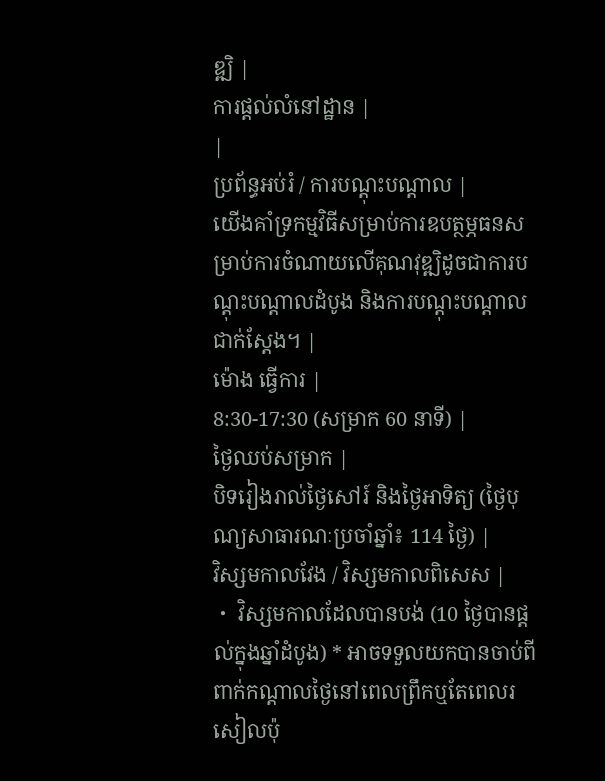ឌ្ឍិ |
ការផ្តល់លំនៅដ្ឋាន |
|
ប្រព័ន្ធអប់រំ / ការបណ្តុះបណ្តាល |
យើងគាំទ្រកម្មវិធីសម្រាប់ការឧបត្ថម្ភធនសម្រាប់ការចំណាយលើគុណវុឌ្ឍិដូចជាការបណ្តុះបណ្តាលដំបូង និងការបណ្តុះបណ្តាលជាក់ស្តែង។ |
ម៉ោង ធ្វើការ |
8:30-17:30 (សម្រាក 60 នាទី) |
ថ្ងៃឈប់សម្រាក |
បិទរៀងរាល់ថ្ងៃសៅរ៍ និងថ្ងៃអាទិត្យ (ថ្ងៃបុណ្យសាធារណៈប្រចាំឆ្នាំ៖ 114 ថ្ងៃ) |
វិស្សមកាលវែង / វិស្សមកាលពិសេស |
・ វិស្សមកាលដែលបានបង់ (10 ថ្ងៃបានផ្តល់ក្នុងឆ្នាំដំបូង) * អាចទទួលយកបានចាប់ពីពាក់កណ្តាលថ្ងៃនៅពេលព្រឹកឬតែពេលរសៀលប៉ុ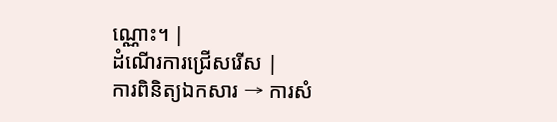ណ្ណោះ។ |
ដំណើរការជ្រើសរើស |
ការពិនិត្យឯកសារ → ការសំ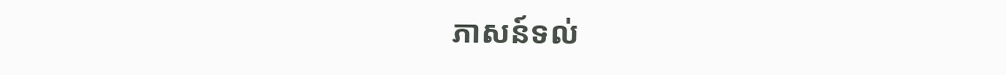ភាសន៍ទល់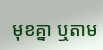មុខគ្នា ឬតាម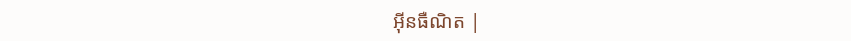អ៊ីនធឺណិត |